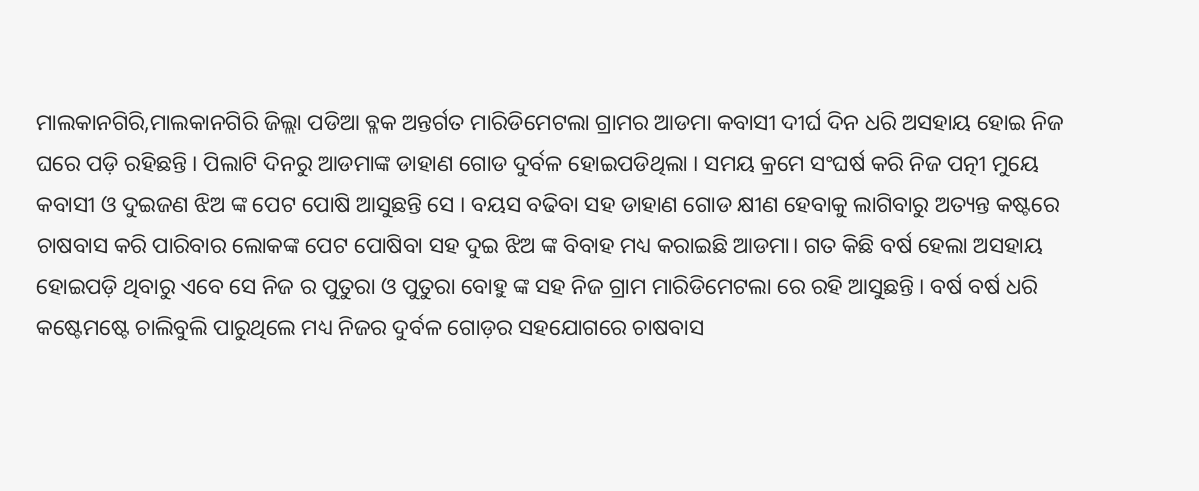ମାଲକାନଗିରି,ମାଲକାନଗିରି ଜିଲ୍ଲା ପଡିଆ ବ୍ଳକ ଅନ୍ତର୍ଗତ ମାରିଡିମେଟଲା ଗ୍ରାମର ଆଡମା କବାସୀ ଦୀର୍ଘ ଦିନ ଧରି ଅସହାୟ ହୋଇ ନିଜ ଘରେ ପଡ଼ି ରହିଛନ୍ତି । ପିଲାଟି ଦିନରୁ ଆଡମାଙ୍କ ଡାହାଣ ଗୋଡ ଦୁର୍ବଳ ହୋଇପଡିଥିଲା । ସମୟ କ୍ରମେ ସଂଘର୍ଷ କରି ନିଜ ପତ୍ନୀ ମୁୟେ କବାସୀ ଓ ଦୁଇଜଣ ଝିଅ ଙ୍କ ପେଟ ପୋଷି ଆସୁଛନ୍ତି ସେ । ବୟସ ବଢିବା ସହ ଡାହାଣ ଗୋଡ କ୍ଷୀଣ ହେବାକୁ ଲାଗିବାରୁ ଅତ୍ୟନ୍ତ କଷ୍ଟରେ ଚାଷବାସ କରି ପାରିବାର ଲୋକଙ୍କ ପେଟ ପୋଷିବା ସହ ଦୁଇ ଝିଅ ଙ୍କ ବିବାହ ମଧ୍ୟ କରାଇଛି ଆଡମା। ଗତ କିଛି ବର୍ଷ ହେଲା ଅସହାୟ ହୋଇପଡ଼ି ଥିବାରୁ ଏବେ ସେ ନିଜ ର ପୁତୁରା ଓ ପୁତୁରା ବୋହୁ ଙ୍କ ସହ ନିଜ ଗ୍ରାମ ମାରିଡିମେଟଲା ରେ ରହି ଆସୁଛନ୍ତି । ବର୍ଷ ବର୍ଷ ଧରି କଷ୍ଟେମଷ୍ଟେ ଚାଲିବୁଲି ପାରୁଥିଲେ ମଧ୍ୟ ନିଜର ଦୁର୍ବଳ ଗୋଡ଼ର ସହଯୋଗରେ ଚାଷବାସ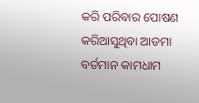କରି ପରିବାର ପୋଷଣ କରିଆସୁଥିବା ଆଡମା ବର୍ତମାନ କାମଧାମ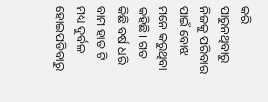କରି ପାରୁନଥିବାରୁ ନିଜକୁ ପରିବାର ପାଇଁ ବୋଝ ମନେ କରୁଥିବା କହିଛି। ଗତ କିଛି ବର୍ଷ ଧରି ବାମ ହାତ ଟି ମଧ୍ୟ ଦୁର୍ବଳ ହୋଇପଡିବାରୁ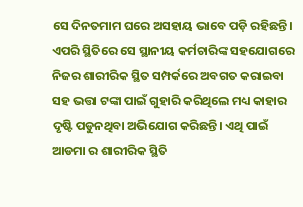ସେ ଦିନତମାମ ଘରେ ଅସହାୟ ଭାବେ ପଡ଼ି ରହିଛନ୍ତି। ଏପରି ସ୍ଥିତିରେ ସେ ସ୍ଥାନୀୟ କର୍ମଚାରିଙ୍କ ସହଯୋଗରେ ନିଜର ଶାରୀରିକ ସ୍ଥିତ ସମ୍ପର୍କରେ ଅବଗତ କରାଇବା ସହ ଭତ୍ତା ଟଙ୍କା ପାଇଁ ଗୁହାରି କରିଥିଲେ ମଧ୍ୟ କାହାର ଦୃଷ୍ଟି ପଡୁନଥିବା ଅଭିଯୋଗ କରିଛନ୍ତି। ଏଥି ପାଇଁ ଆଡମା ର ଶାରୀରିକ ସ୍ଥିତି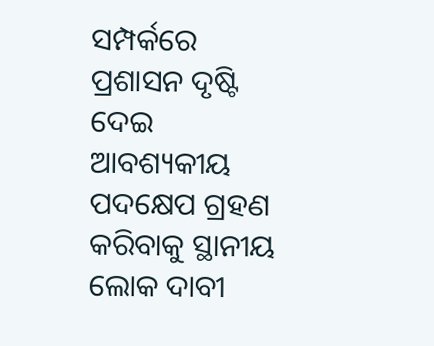ସମ୍ପର୍କରେ ପ୍ରଶାସନ ଦୃଷ୍ଟି ଦେଇ ଆବଶ୍ୟକୀୟ ପଦକ୍ଷେପ ଗ୍ରହଣ କରିବାକୁ ସ୍ଥାନୀୟ ଲୋକ ଦାବୀ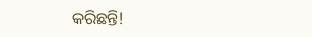କରିଛନ୍ତି!